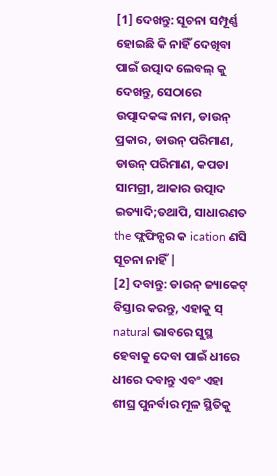[1] ଦେଖନ୍ତୁ: ସୂଚନା ସମ୍ପୂର୍ଣ୍ଣ ହୋଇଛି କି ନାହିଁ ଦେଖିବା ପାଇଁ ଉତ୍ପାଦ ଲେବଲ୍ କୁ ଦେଖନ୍ତୁ, ସେଠାରେ ଉତ୍ପାଦକଙ୍କ ନାମ, ଡାଉନ୍ ପ୍ରକାର, ଡାଉନ୍ ପରିମାଣ, ଡାଉନ୍ ପରିମାଣ, କପଡା ସାମଗ୍ରୀ, ଆକାର ଉତ୍ପାଦ ଇତ୍ୟାଦି;ତଥାପି, ସାଧାରଣତ the ଫ୍ଲଫିନ୍ସର କ ication ଣସି ସୂଚନା ନାହିଁ |
[2] ଦବାନ୍ତୁ: ଡାଉନ୍ ଜ୍ୟାକେଟ୍ ବିସ୍ତାର କରନ୍ତୁ, ଏହାକୁ ସ୍ natural ଭାବରେ ସୁସ୍ଥ ହେବାକୁ ଦେବା ପାଇଁ ଧୀରେ ଧୀରେ ଦବାନ୍ତୁ ଏବଂ ଏହା ଶୀଘ୍ର ପୁନର୍ବାର ମୂଳ ସ୍ଥିତିକୁ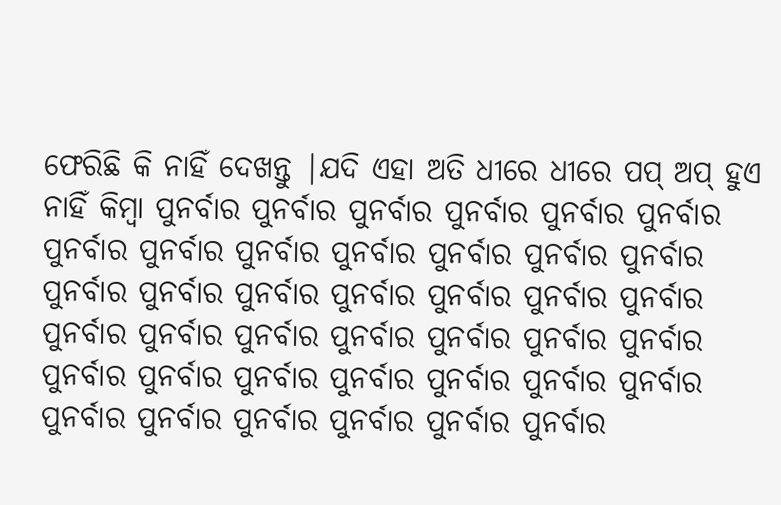ଫେରିଛି କି ନାହିଁ ଦେଖନ୍ତୁ |ଯଦି ଏହା ଅତି ଧୀରେ ଧୀରେ ପପ୍ ଅପ୍ ହୁଏ ନାହିଁ କିମ୍ବା ପୁନର୍ବାର ପୁନର୍ବାର ପୁନର୍ବାର ପୁନର୍ବାର ପୁନର୍ବାର ପୁନର୍ବାର ପୁନର୍ବାର ପୁନର୍ବାର ପୁନର୍ବାର ପୁନର୍ବାର ପୁନର୍ବାର ପୁନର୍ବାର ପୁନର୍ବାର ପୁନର୍ବାର ପୁନର୍ବାର ପୁନର୍ବାର ପୁନର୍ବାର ପୁନର୍ବାର ପୁନର୍ବାର ପୁନର୍ବାର ପୁନର୍ବାର ପୁନର୍ବାର ପୁନର୍ବାର ପୁନର୍ବାର ପୁନର୍ବାର ପୁନର୍ବାର ପୁନର୍ବାର ପୁନର୍ବାର ପୁନର୍ବାର ପୁନର୍ବାର ପୁନର୍ବାର ପୁନର୍ବାର ପୁନର୍ବାର ପୁନର୍ବାର ପୁନର୍ବାର ପୁନର୍ବାର ପୁନର୍ବାର ପୁନର୍ବାର ପୁନର୍ବାର ପୁନର୍ବାର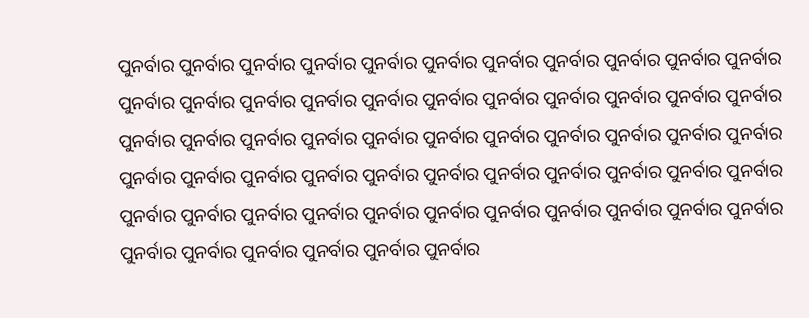ପୁନର୍ବାର ପୁନର୍ବାର ପୁନର୍ବାର ପୁନର୍ବାର ପୁନର୍ବାର ପୁନର୍ବାର ପୁନର୍ବାର ପୁନର୍ବାର ପୁନର୍ବାର ପୁନର୍ବାର ପୁନର୍ବାର ପୁନର୍ବାର ପୁନର୍ବାର ପୁନର୍ବାର ପୁନର୍ବାର ପୁନର୍ବାର ପୁନର୍ବାର ପୁନର୍ବାର ପୁନର୍ବାର ପୁନର୍ବାର ପୁନର୍ବାର ପୁନର୍ବାର ପୁନର୍ବାର ପୁନର୍ବାର ପୁନର୍ବାର ପୁନର୍ବାର ପୁନର୍ବାର ପୁନର୍ବାର ପୁନର୍ବାର ପୁନର୍ବାର ପୁନର୍ବାର ପୁନର୍ବାର ପୁନର୍ବାର ପୁନର୍ବାର ପୁନର୍ବାର ପୁନର୍ବାର ପୁନର୍ବାର ପୁନର୍ବାର ପୁନର୍ବାର ପୁନର୍ବାର ପୁନର୍ବାର ପୁନର୍ବାର ପୁନର୍ବାର ପୁନର୍ବାର ପୁନର୍ବାର ପୁନର୍ବାର ପୁନର୍ବାର ପୁନର୍ବାର ପୁନର୍ବାର ପୁନର୍ବାର ପୁନର୍ବାର ପୁନର୍ବାର ପୁନର୍ବାର ପୁନର୍ବାର ପୁନର୍ବାର ପୁନର୍ବାର ପୁନର୍ବାର ପୁନର୍ବାର ପୁନର୍ବାର ପୁନର୍ବାର ପୁନର୍ବାର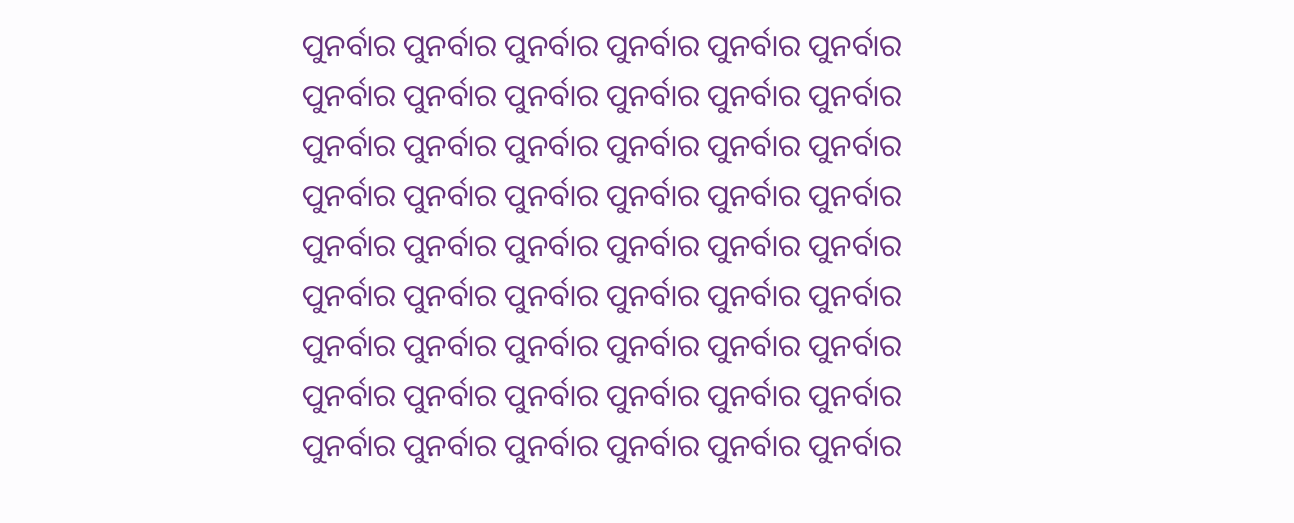ପୁନର୍ବାର ପୁନର୍ବାର ପୁନର୍ବାର ପୁନର୍ବାର ପୁନର୍ବାର ପୁନର୍ବାର ପୁନର୍ବାର ପୁନର୍ବାର ପୁନର୍ବାର ପୁନର୍ବାର ପୁନର୍ବାର ପୁନର୍ବାର ପୁନର୍ବାର ପୁନର୍ବାର ପୁନର୍ବାର ପୁନର୍ବାର ପୁନର୍ବାର ପୁନର୍ବାର ପୁନର୍ବାର ପୁନର୍ବାର ପୁନର୍ବାର ପୁନର୍ବାର ପୁନର୍ବାର ପୁନର୍ବାର ପୁନର୍ବାର ପୁନର୍ବାର ପୁନର୍ବାର ପୁନର୍ବାର ପୁନର୍ବାର ପୁନର୍ବାର ପୁନର୍ବାର ପୁନର୍ବାର ପୁନର୍ବାର ପୁନର୍ବାର ପୁନର୍ବାର ପୁନର୍ବାର ପୁନର୍ବାର ପୁନର୍ବାର ପୁନର୍ବାର ପୁନର୍ବାର ପୁନର୍ବାର ପୁନର୍ବାର ପୁନର୍ବାର ପୁନର୍ବାର ପୁନର୍ବାର ପୁନର୍ବାର ପୁନର୍ବାର ପୁନର୍ବାର ପୁନର୍ବାର ପୁନର୍ବାର ପୁନର୍ବାର ପୁନର୍ବାର ପୁନର୍ବାର ପୁନର୍ବାର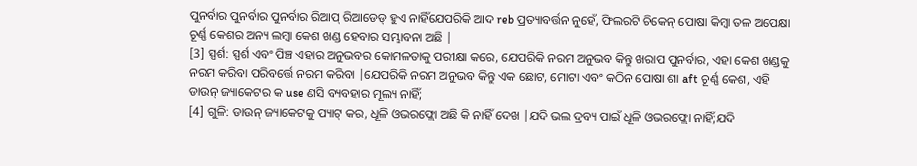ପୁନର୍ବାର ପୁନର୍ବାର ପୁନର୍ବାର ରିଆପ୍ ରିଆଡେଡ୍ ହୁଏ ନାହିଁଯେପରିକି ଆଦ reb ପ୍ରତ୍ୟାବର୍ତ୍ତନ ନୁହେଁ, ଫିଲରଟି ଚିକେନ୍ ପୋଷା କିମ୍ବା ତଳ ଅପେକ୍ଷା ଚୂର୍ଣ୍ଣ କେଶର ଅନ୍ୟ ଲମ୍ବା କେଶ ଖଣ୍ଡ ହେବାର ସମ୍ଭାବନା ଅଛି |
[3] ସ୍ପର୍ଶ: ସ୍ପର୍ଶ ଏବଂ ପିଞ୍ଚ ଏହାର ଅନୁଭବର କୋମଳତାକୁ ପରୀକ୍ଷା କରେ, ଯେପରିକି ନରମ ଅନୁଭବ କିନ୍ତୁ ଖରାପ ପୁନର୍ବାର, ଏହା କେଶ ଖଣ୍ଡକୁ ନରମ କରିବା ପରିବର୍ତ୍ତେ ନରମ କରିବା |ଯେପରିକି ନରମ ଅନୁଭବ କିନ୍ତୁ ଏକ ଛୋଟ, ମୋଟା ଏବଂ କଠିନ ପୋଷା ଶା aft ଚୂର୍ଣ୍ଣ କେଶ, ଏହି ଡାଉନ୍ ଜ୍ୟାକେଟର କ use ଣସି ବ୍ୟବହାର ମୂଲ୍ୟ ନାହିଁ;
[4] ଗୁଳି: ଡାଉନ୍ ଜ୍ୟାକେଟକୁ ପ୍ୟାଟ୍ କର, ଧୂଳି ଓଭରଫ୍ଲୋ ଅଛି କି ନାହିଁ ଦେଖ |ଯଦି ଭଲ ଦ୍ରବ୍ୟ ପାଇଁ ଧୂଳି ଓଭରଫ୍ଲୋ ନାହିଁ;ଯଦି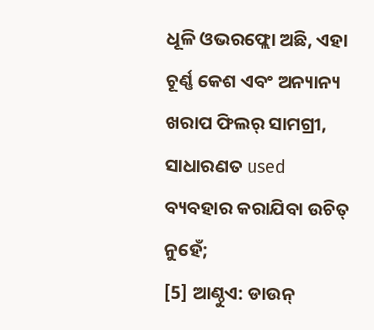ଧୂଳି ଓଭରଫ୍ଲୋ ଅଛି, ଏହା ଚୂର୍ଣ୍ଣ କେଶ ଏବଂ ଅନ୍ୟାନ୍ୟ ଖରାପ ଫିଲର୍ ସାମଗ୍ରୀ, ସାଧାରଣତ used ବ୍ୟବହାର କରାଯିବା ଉଚିତ୍ ନୁହେଁ;
[5] ଆଣ୍ଠୁଏ: ଡାଉନ୍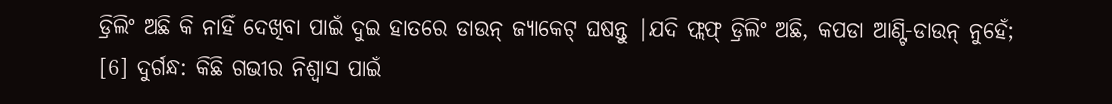ଡ୍ରିଲିଂ ଅଛି କି ନାହିଁ ଦେଖିବା ପାଇଁ ଦୁଇ ହାତରେ ଡାଉନ୍ ଜ୍ୟାକେଟ୍ ଘଷନ୍ତୁ |ଯଦି ଫ୍ଲଫ୍ ଡ୍ରିଲିଂ ଅଛି, କପଡା ଆଣ୍ଟି-ଡାଉନ୍ ନୁହେଁ;
[6] ଦୁର୍ଗନ୍ଧ: କିଛି ଗଭୀର ନିଶ୍ୱାସ ପାଇଁ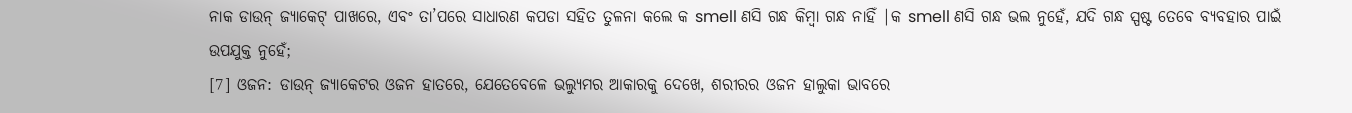ନାକ ଡାଉନ୍ ଜ୍ୟାକେଟ୍ ପାଖରେ, ଏବଂ ତା’ପରେ ସାଧାରଣ କପଡା ସହିତ ତୁଳନା କଲେ କ smell ଣସି ଗନ୍ଧ କିମ୍ବା ଗନ୍ଧ ନାହିଁ |କ smell ଣସି ଗନ୍ଧ ଭଲ ନୁହେଁ, ଯଦି ଗନ୍ଧ ସ୍ପଷ୍ଟ ତେବେ ବ୍ୟବହାର ପାଇଁ ଉପଯୁକ୍ତ ନୁହେଁ;
[7] ଓଜନ: ଡାଉନ୍ ଜ୍ୟାକେଟର ଓଜନ ହାତରେ, ଯେତେବେଳେ ଭଲ୍ୟୁମର ଆକାରକୁ ଦେଖେ, ଶରୀରର ଓଜନ ହାଲୁକା ଭାବରେ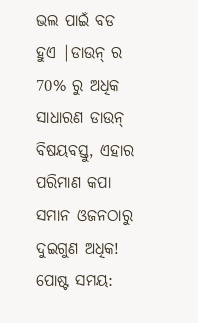ଭଲ ପାଇଁ ବଡ ହୁଏ |ଡାଉନ୍ ର 70% ରୁ ଅଧିକ ସାଧାରଣ ଡାଉନ୍ ବିଷୟବସ୍ତୁ, ଏହାର ପରିମାଣ କପା ସମାନ ଓଜନଠାରୁ ଦୁଇଗୁଣ ଅଧିକ!
ପୋଷ୍ଟ ସମୟ: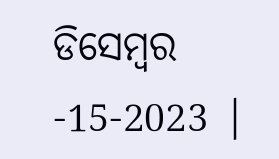ଡିସେମ୍ବର -15-2023 |